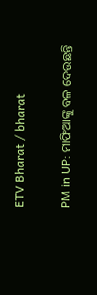ETV Bharat / bharat

PM in UP: ମାଫିଆଙ୍କୁ ବଳ ଦେଉଛନ୍ତି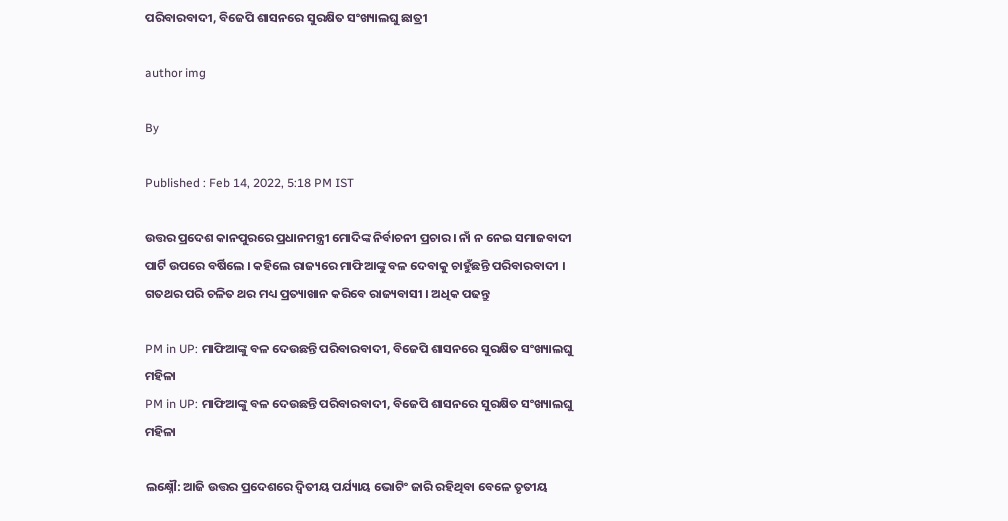ପରିବାରବାଦୀ, ବିଜେପି ଶାସନରେ ସୁରକ୍ଷିତ ସଂଖ୍ୟାଲଘୁ ଛାତ୍ରୀ

author img

By

Published : Feb 14, 2022, 5:18 PM IST

ଉତ୍ତର ପ୍ରଦେଶ କାନପୁରରେ ପ୍ରଧାନମନ୍ତ୍ରୀ ମୋଦିଙ୍କ ନିର୍ବାଚନୀ ପ୍ରଚାର । ନାଁ ନ ନେଇ ସମାଜବାଦୀ ପାର୍ଟି ଉପରେ ବର୍ଷିଲେ । କହିଲେ ରାଜ୍ୟରେ ମାଫିଆଙ୍କୁ ବଳ ଦେବାକୁ ଚାହୁଁଛନ୍ତି ପରିବାରବାଦୀ । ଗତଥର ପରି ଚଳିତ ଥର ମଧ୍ୟ ପ୍ରତ୍ୟାଖାନ କରିବେ ରାଜ୍ୟବାସୀ । ଅଧିକ ପଢନ୍ତୁ

PM in UP: ମାଫିଆଙ୍କୁ ବଳ ଦେଉଛନ୍ତି ପରିବାରବାଦୀ, ବିଜେପି ଶାସନରେ ସୁରକ୍ଷିତ ସଂଖ୍ୟାଲଘୁ ମହିଳା
PM in UP: ମାଫିଆଙ୍କୁ ବଳ ଦେଉଛନ୍ତି ପରିବାରବାଦୀ, ବିଜେପି ଶାସନରେ ସୁରକ୍ଷିତ ସଂଖ୍ୟାଲଘୁ ମହିଳା

ଲକ୍ଷ୍ନୌ: ଆଜି ଉତ୍ତର ପ୍ରଦେଶରେ ଦ୍ବିତୀୟ ପର୍ଯ୍ୟାୟ ଭୋଟିଂ ଜାରି ରହିଥିବା ବେଳେ ତୃତୀୟ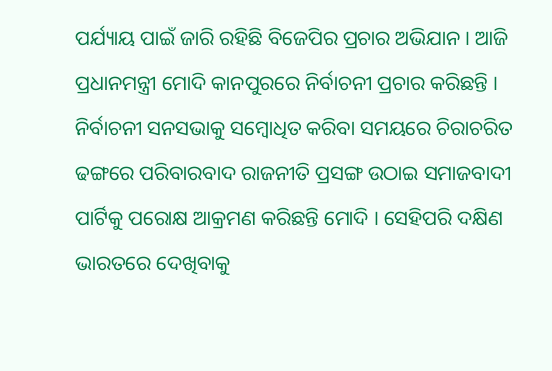ପର୍ଯ୍ୟାୟ ପାଇଁ ଜାରି ରହିଛି ବିଜେପିର ପ୍ରଚାର ଅଭିଯାନ । ଆଜି ପ୍ରଧାନମନ୍ତ୍ରୀ ମୋଦି କାନପୁରରେ ନିର୍ବାଚନୀ ପ୍ରଚାର କରିଛନ୍ତି । ନିର୍ବାଚନୀ ସନସଭାକୁ ସମ୍ବୋଧିତ କରିବା ସମୟରେ ଚିରାଚରିତ ଢଙ୍ଗରେ ପରିବାରବାଦ ରାଜନୀତି ପ୍ରସଙ୍ଗ ଉଠାଇ ସମାଜବାଦୀ ପାର୍ଟିକୁ ପରୋକ୍ଷ ଆକ୍ରମଣ କରିଛନ୍ତି ମୋଦି । ସେହିପରି ଦକ୍ଷିଣ ଭାରତରେ ଦେଖିବାକୁ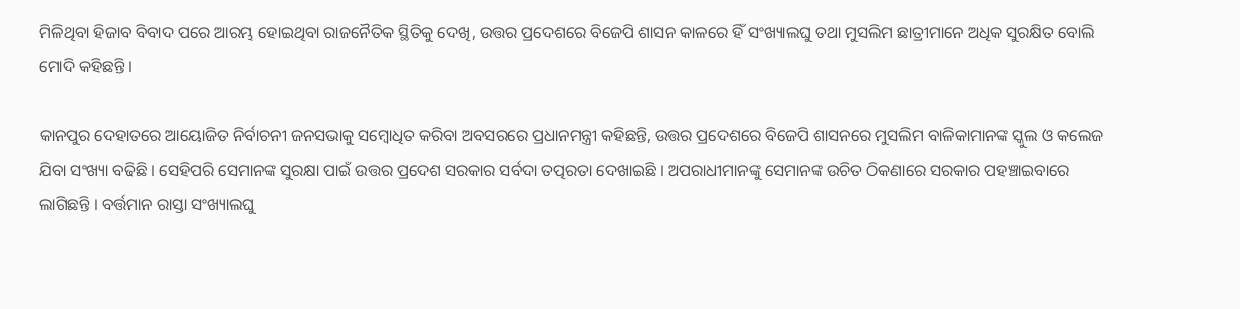ମିଳିଥିବା ହିଜାବ ବିବାଦ ପରେ ଆରମ୍ଭ ହୋଇଥିବା ରାଜନୈତିକ ସ୍ଥିତିକୁ ଦେଖି, ଉତ୍ତର ପ୍ରଦେଶରେ ବିଜେପି ଶାସନ କାଳରେ ହିଁ ସଂଖ୍ୟାଲଘୁ ତଥା ମୁସଲିମ ଛାତ୍ରୀମାନେ ଅଧିକ ସୁରକ୍ଷିତ ବୋଲି ମୋଦି କହିଛନ୍ତି ।

କାନପୁର ଦେହାତରେ ଆୟୋଜିତ ନିର୍ବାଚନୀ ଜନସଭାକୁ ସମ୍ବୋଧିତ କରିବା ଅବସରରେ ପ୍ରଧାନମନ୍ତ୍ରୀ କହିଛନ୍ତି, ଉତ୍ତର ପ୍ରଦେଶରେ ବିଜେପି ଶାସନରେ ମୁସଲିମ ବାଳିକାମାନଙ୍କ ସ୍କୁଲ ଓ କଲେଜ ଯିବା ସଂଖ୍ୟା ବଢିଛି । ସେହିପରି ସେମାନଙ୍କ ସୁରକ୍ଷା ପାଇଁ ଉତ୍ତର ପ୍ରଦେଶ ସରକାର ସର୍ବଦା ତତ୍ପରତା ଦେଖାଇଛି । ଅପରାଧୀମାନଙ୍କୁ ସେମାନଙ୍କ ଉଚିତ ଠିକଣାରେ ସରକାର ପହଞ୍ଚାଇବାରେ ଲାଗିଛନ୍ତି । ବର୍ତ୍ତମାନ ରାସ୍ତା ସଂଖ୍ୟାଲଘୁ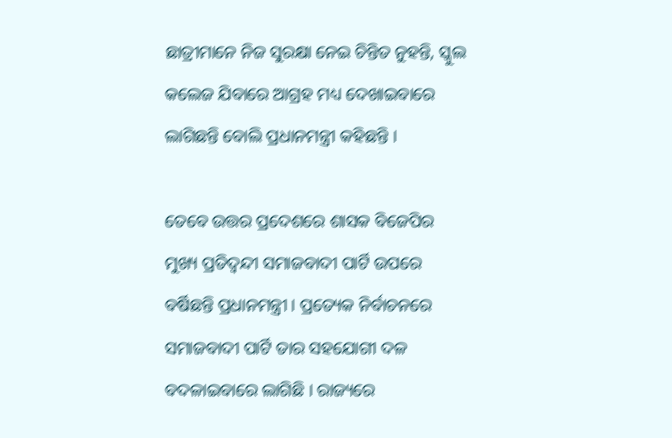ଛାତ୍ରୀମାନେ ନିଜ ସୁରକ୍ଷା ନେଇ ଚିନ୍ତିତ ନୁହନ୍ତି, ସ୍କୁଲ କଲେଜ ଯିବାରେ ଆଗ୍ରହ ମଧ୍ୟ ଦେଖାଇବାରେ ଲାଗିଛନ୍ତି ବୋଲି ପ୍ରଧାନମନ୍ତ୍ରୀ କହିଛନ୍ତି ।

ତେବେ ଉତ୍ତର ପ୍ରଦେଶରେ ଶାସକ ବିଜେପିର ମୁଖ୍ୟ ପ୍ରତିଦ୍ବନ୍ଦୀ ସମାଜବାଦୀ ପାର୍ଟି ଉପରେ ବର୍ଷିଛନ୍ତି ପ୍ରଧାନମନ୍ତ୍ରୀ । ପ୍ରତ୍ୟେକ ନିର୍ବାଚନରେ ସମାଜବାଦୀ ପାର୍ଟି ତାର ସହଯୋଗୀ ଦଳ ବଦଳାଇବାରେ ଲାଗିଛି । ରାଜ୍ୟରେ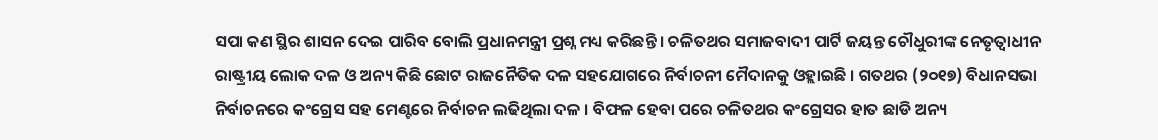ସପା କଣ ସ୍ଥିର ଶାସନ ଦେଇ ପାରିବ ବୋଲି ପ୍ରଧାନମନ୍ତ୍ରୀ ପ୍ରଶ୍ନ ମଧ୍ୟ କରିଛନ୍ତି । ଚଳିତଥର ସମାଜବାଦୀ ପାର୍ଟି ଜୟନ୍ତ ଚୌଧୁରୀଙ୍କ ନେତୃତ୍ବାଧୀନ ରାଷ୍ଟ୍ରୀୟ ଲୋକ ଦଳ ଓ ଅନ୍ୟ କିଛି ଛୋଟ ରାଜନୈତିକ ଦଳ ସହଯୋଗରେ ନିର୍ବାଚନୀ ମୈଦାନକୁ ଓହ୍ଲାଇଛି । ଗତଥର (୨୦୧୭) ବିଧାନସଭା ନିର୍ବାଚନରେ କଂଗ୍ରେସ ସହ ମେଣ୍ଟରେ ନିର୍ବାଚନ ଲଢିଥିଲା ଦଳ । ବିଫଳ ହେବା ପରେ ଚଳିତଥର କଂଗ୍ରେସର ହାତ ଛାଡି ଅନ୍ୟ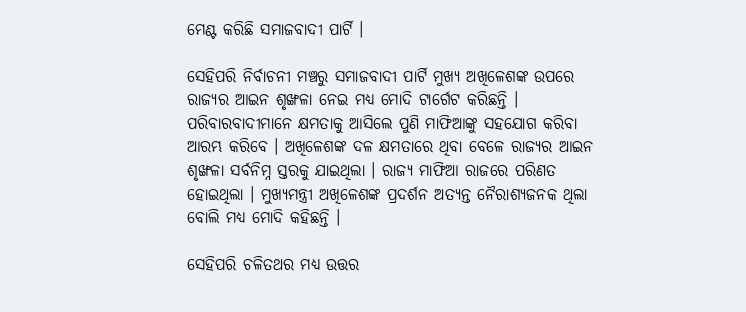ମେଣ୍ଟ କରିଛି ସମାଜବାଦୀ ପାର୍ଟି ।

ସେହିପରି ନିର୍ବାଚନୀ ମଞ୍ଚରୁ ସମାଜବାଦୀ ପାର୍ଟି ମୁଖ୍ୟ ଅଖିଳେଶଙ୍କ ଉପରେ ରାଜ୍ୟର ଆଇନ ଶୃଙ୍ଖଳା ନେଇ ମଧ୍ୟ ମୋଦି ଟାର୍ଗେଟ କରିଛନ୍ତି । ପରିବାରବାଦୀମାନେ କ୍ଷମତାକୁ ଆସିଲେ ପୁଣି ମାଫିଆଙ୍କୁ ସହଯୋଗ କରିବା ଆରମ୍ଭ କରିବେ । ଅଖିଳେଶଙ୍କ ଦଳ କ୍ଷମତାରେ ଥିବା ବେଳେ ରାଜ୍ୟର ଆଇନ ଶୃଙ୍ଖଳା ସର୍ବନିମ୍ନ ସ୍ତରକୁ ଯାଇଥିଲା । ରାଜ୍ୟ ମାଫିଆ ରାଜରେ ପରିଣତ ହୋଇଥିଲା । ମୁଖ୍ୟମନ୍ତ୍ରୀ ଅଖିଳେଶଙ୍କ ପ୍ରଦର୍ଶନ ଅତ୍ୟନ୍ତ ନୈରାଶ୍ୟଜନକ ଥିଲା ବୋଲି ମଧ୍ୟ ମୋଦି କହିଛନ୍ତି ।

ସେହିପରି ଚଳିତଥର ମଧ୍ୟ ଉତ୍ତର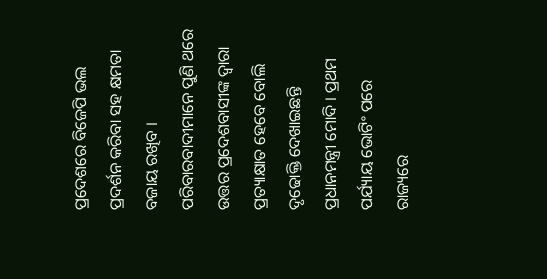ପ୍ରଦେଶରେ ବିଜେପି ଭଲ ପ୍ରଦର୍ଶନ କରିବା ସହ କ୍ଷମତା ବଜାୟ ରଖିବ । ପରିବାରବାଦୀମାନେ ପୁଣି ଥରେ ଉତ୍ତର ପ୍ରଦେଶବାସୀଙ୍କ ଦ୍ବାରା ପ୍ରତ୍ୟାକ୍ଷାତ ହେବେ ବୋଲି ଦୃଢୋକ୍ତି ଦେଖାଇଛନ୍ତି ପ୍ରଧାନମନ୍ତ୍ରୀ ମୋଦି । ପ୍ରଥମ ପର୍ଯ୍ୟାୟ ଭୋଟିଂ ପରେ ରାଜ୍ୟରେ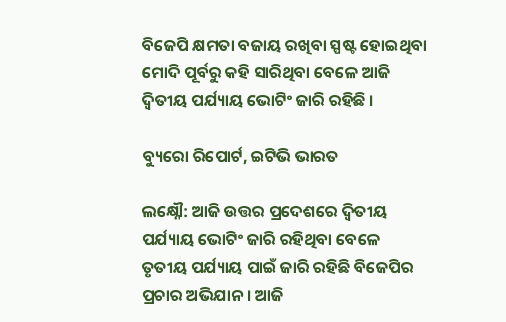ବିଜେପି କ୍ଷମତା ବଜାୟ ରଖିବା ସ୍ପଷ୍ଟ ହୋଇଥିବା ମୋଦି ପୂର୍ବରୁ କହି ସାରିଥିବା ବେଳେ ଆଜି ଦ୍ବିତୀୟ ପର୍ଯ୍ୟାୟ ଭୋଟିଂ ଜାରି ରହିଛି ।

ବ୍ୟୁରୋ ରିପୋର୍ଟ, ଇଟିଭି ଭାରତ

ଲକ୍ଷ୍ନୌ: ଆଜି ଉତ୍ତର ପ୍ରଦେଶରେ ଦ୍ବିତୀୟ ପର୍ଯ୍ୟାୟ ଭୋଟିଂ ଜାରି ରହିଥିବା ବେଳେ ତୃତୀୟ ପର୍ଯ୍ୟାୟ ପାଇଁ ଜାରି ରହିଛି ବିଜେପିର ପ୍ରଚାର ଅଭିଯାନ । ଆଜି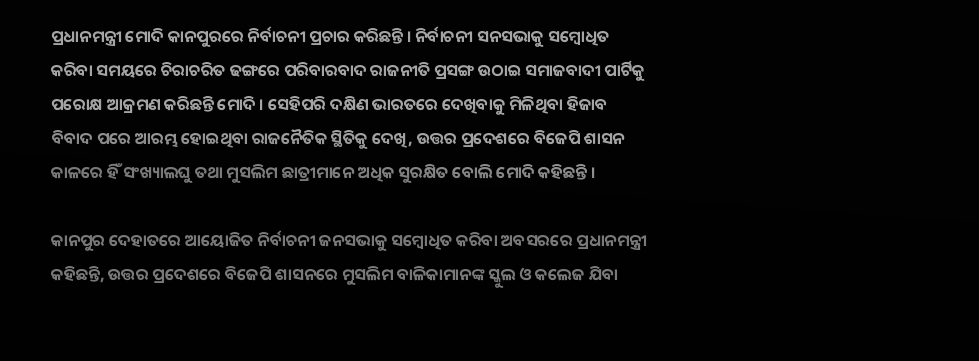ପ୍ରଧାନମନ୍ତ୍ରୀ ମୋଦି କାନପୁରରେ ନିର୍ବାଚନୀ ପ୍ରଚାର କରିଛନ୍ତି । ନିର୍ବାଚନୀ ସନସଭାକୁ ସମ୍ବୋଧିତ କରିବା ସମୟରେ ଚିରାଚରିତ ଢଙ୍ଗରେ ପରିବାରବାଦ ରାଜନୀତି ପ୍ରସଙ୍ଗ ଉଠାଇ ସମାଜବାଦୀ ପାର୍ଟିକୁ ପରୋକ୍ଷ ଆକ୍ରମଣ କରିଛନ୍ତି ମୋଦି । ସେହିପରି ଦକ୍ଷିଣ ଭାରତରେ ଦେଖିବାକୁ ମିଳିଥିବା ହିଜାବ ବିବାଦ ପରେ ଆରମ୍ଭ ହୋଇଥିବା ରାଜନୈତିକ ସ୍ଥିତିକୁ ଦେଖି, ଉତ୍ତର ପ୍ରଦେଶରେ ବିଜେପି ଶାସନ କାଳରେ ହିଁ ସଂଖ୍ୟାଲଘୁ ତଥା ମୁସଲିମ ଛାତ୍ରୀମାନେ ଅଧିକ ସୁରକ୍ଷିତ ବୋଲି ମୋଦି କହିଛନ୍ତି ।

କାନପୁର ଦେହାତରେ ଆୟୋଜିତ ନିର୍ବାଚନୀ ଜନସଭାକୁ ସମ୍ବୋଧିତ କରିବା ଅବସରରେ ପ୍ରଧାନମନ୍ତ୍ରୀ କହିଛନ୍ତି, ଉତ୍ତର ପ୍ରଦେଶରେ ବିଜେପି ଶାସନରେ ମୁସଲିମ ବାଳିକାମାନଙ୍କ ସ୍କୁଲ ଓ କଲେଜ ଯିବା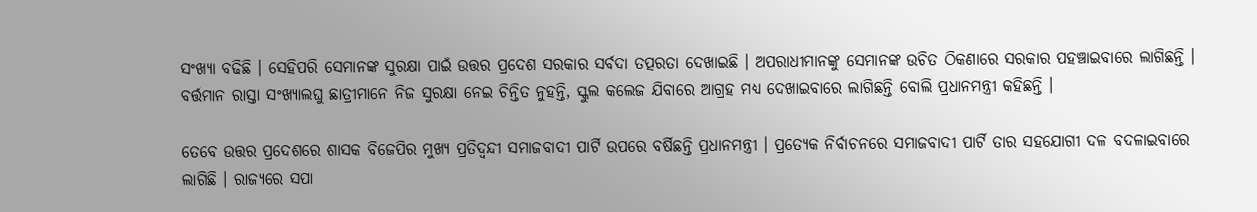ସଂଖ୍ୟା ବଢିଛି । ସେହିପରି ସେମାନଙ୍କ ସୁରକ୍ଷା ପାଇଁ ଉତ୍ତର ପ୍ରଦେଶ ସରକାର ସର୍ବଦା ତତ୍ପରତା ଦେଖାଇଛି । ଅପରାଧୀମାନଙ୍କୁ ସେମାନଙ୍କ ଉଚିତ ଠିକଣାରେ ସରକାର ପହଞ୍ଚାଇବାରେ ଲାଗିଛନ୍ତି । ବର୍ତ୍ତମାନ ରାସ୍ତା ସଂଖ୍ୟାଲଘୁ ଛାତ୍ରୀମାନେ ନିଜ ସୁରକ୍ଷା ନେଇ ଚିନ୍ତିତ ନୁହନ୍ତି, ସ୍କୁଲ କଲେଜ ଯିବାରେ ଆଗ୍ରହ ମଧ୍ୟ ଦେଖାଇବାରେ ଲାଗିଛନ୍ତି ବୋଲି ପ୍ରଧାନମନ୍ତ୍ରୀ କହିଛନ୍ତି ।

ତେବେ ଉତ୍ତର ପ୍ରଦେଶରେ ଶାସକ ବିଜେପିର ମୁଖ୍ୟ ପ୍ରତିଦ୍ବନ୍ଦୀ ସମାଜବାଦୀ ପାର୍ଟି ଉପରେ ବର୍ଷିଛନ୍ତି ପ୍ରଧାନମନ୍ତ୍ରୀ । ପ୍ରତ୍ୟେକ ନିର୍ବାଚନରେ ସମାଜବାଦୀ ପାର୍ଟି ତାର ସହଯୋଗୀ ଦଳ ବଦଳାଇବାରେ ଲାଗିଛି । ରାଜ୍ୟରେ ସପା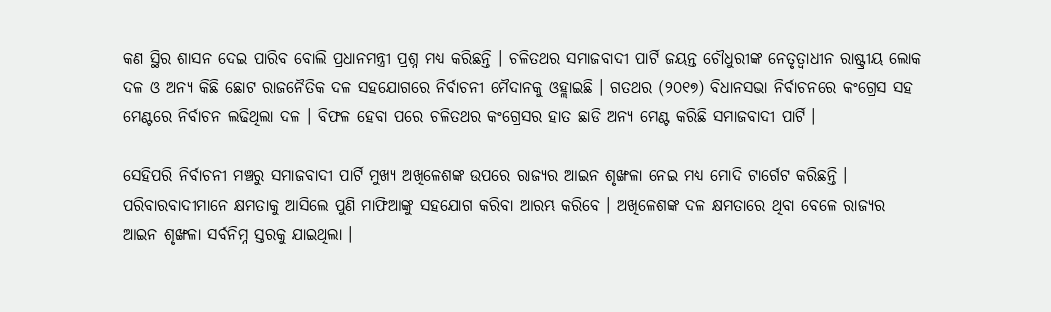କଣ ସ୍ଥିର ଶାସନ ଦେଇ ପାରିବ ବୋଲି ପ୍ରଧାନମନ୍ତ୍ରୀ ପ୍ରଶ୍ନ ମଧ୍ୟ କରିଛନ୍ତି । ଚଳିତଥର ସମାଜବାଦୀ ପାର୍ଟି ଜୟନ୍ତ ଚୌଧୁରୀଙ୍କ ନେତୃତ୍ବାଧୀନ ରାଷ୍ଟ୍ରୀୟ ଲୋକ ଦଳ ଓ ଅନ୍ୟ କିଛି ଛୋଟ ରାଜନୈତିକ ଦଳ ସହଯୋଗରେ ନିର୍ବାଚନୀ ମୈଦାନକୁ ଓହ୍ଲାଇଛି । ଗତଥର (୨୦୧୭) ବିଧାନସଭା ନିର୍ବାଚନରେ କଂଗ୍ରେସ ସହ ମେଣ୍ଟରେ ନିର୍ବାଚନ ଲଢିଥିଲା ଦଳ । ବିଫଳ ହେବା ପରେ ଚଳିତଥର କଂଗ୍ରେସର ହାତ ଛାଡି ଅନ୍ୟ ମେଣ୍ଟ କରିଛି ସମାଜବାଦୀ ପାର୍ଟି ।

ସେହିପରି ନିର୍ବାଚନୀ ମଞ୍ଚରୁ ସମାଜବାଦୀ ପାର୍ଟି ମୁଖ୍ୟ ଅଖିଳେଶଙ୍କ ଉପରେ ରାଜ୍ୟର ଆଇନ ଶୃଙ୍ଖଳା ନେଇ ମଧ୍ୟ ମୋଦି ଟାର୍ଗେଟ କରିଛନ୍ତି । ପରିବାରବାଦୀମାନେ କ୍ଷମତାକୁ ଆସିଲେ ପୁଣି ମାଫିଆଙ୍କୁ ସହଯୋଗ କରିବା ଆରମ୍ଭ କରିବେ । ଅଖିଳେଶଙ୍କ ଦଳ କ୍ଷମତାରେ ଥିବା ବେଳେ ରାଜ୍ୟର ଆଇନ ଶୃଙ୍ଖଳା ସର୍ବନିମ୍ନ ସ୍ତରକୁ ଯାଇଥିଲା ।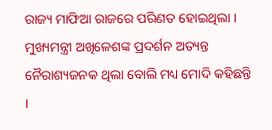ରାଜ୍ୟ ମାଫିଆ ରାଜରେ ପରିଣତ ହୋଇଥିଲା । ମୁଖ୍ୟମନ୍ତ୍ରୀ ଅଖିଳେଶଙ୍କ ପ୍ରଦର୍ଶନ ଅତ୍ୟନ୍ତ ନୈରାଶ୍ୟଜନକ ଥିଲା ବୋଲି ମଧ୍ୟ ମୋଦି କହିଛନ୍ତି ।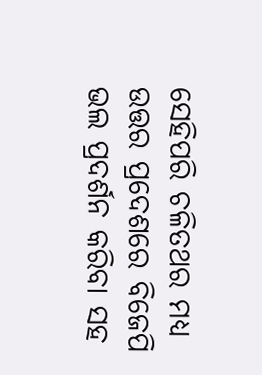ସେହିପରି ଚଳିତଥର ମଧ୍ୟ ଉତ୍ତର ପ୍ରଦେଶରେ ବିଜେପି ଭଲ ପ୍ରଦର୍ଶନ କରିବା ସହ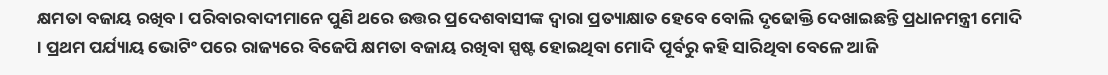କ୍ଷମତା ବଜାୟ ରଖିବ । ପରିବାରବାଦୀମାନେ ପୁଣି ଥରେ ଉତ୍ତର ପ୍ରଦେଶବାସୀଙ୍କ ଦ୍ବାରା ପ୍ରତ୍ୟାକ୍ଷାତ ହେବେ ବୋଲି ଦୃଢୋକ୍ତି ଦେଖାଇଛନ୍ତି ପ୍ରଧାନମନ୍ତ୍ରୀ ମୋଦି । ପ୍ରଥମ ପର୍ଯ୍ୟାୟ ଭୋଟିଂ ପରେ ରାଜ୍ୟରେ ବିଜେପି କ୍ଷମତା ବଜାୟ ରଖିବା ସ୍ପଷ୍ଟ ହୋଇଥିବା ମୋଦି ପୂର୍ବରୁ କହି ସାରିଥିବା ବେଳେ ଆଜି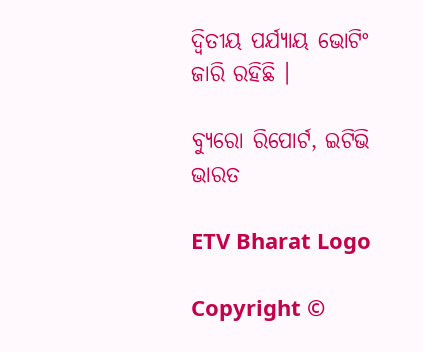ଦ୍ବିତୀୟ ପର୍ଯ୍ୟାୟ ଭୋଟିଂ ଜାରି ରହିଛି ।

ବ୍ୟୁରୋ ରିପୋର୍ଟ, ଇଟିଭି ଭାରତ

ETV Bharat Logo

Copyright ©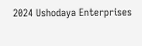2024 Ushodaya Enterprises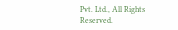Pvt. Ltd., All Rights Reserved.